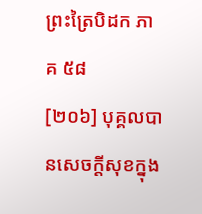ព្រះត្រៃបិដក ភាគ ៥៨
[២០៦] បុគ្គលបានសេចក្ដីសុខក្នុង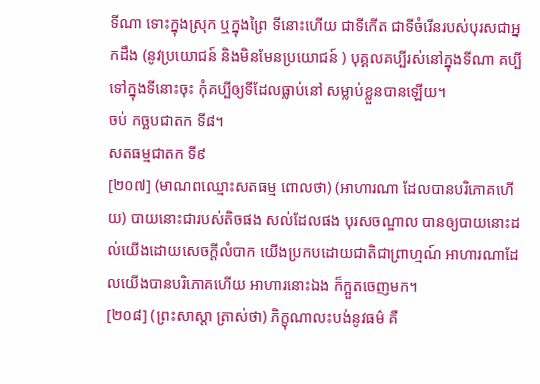ទីណា ទោះក្នុងស្រុក ឬក្នុងព្រៃ ទីនោះហើយ ជាទីកើត ជាទីចំរើនរបស់បុរសជាអ្នកដឹង (នូវប្រយោជន៍ និងមិនមែនប្រយោជន៍ ) បុគ្គលគប្បីរស់នៅក្នុងទីណា គប្បីទៅក្នុងទីនោះចុះ កុំគប្បីឲ្យទីដែលធ្លាប់នៅ សម្លាប់ខ្លួនបានឡើយ។
ចប់ កច្ឆបជាតក ទី៨។
សតធម្មជាតក ទី៩
[២០៧] (មាណពឈ្មោះសតធម្ម ពោលថា) (អាហារណា ដែលបានបរិភោគហើយ) បាយនោះជារបស់តិចផង សល់ដែលផង បុរសចណ្ឌាល បានឲ្យបាយនោះដល់យើងដោយសេចក្ដីលំបាក យើងប្រកបដោយជាតិជាព្រាហ្មណ៍ អាហារណាដែលយើងបានបរិភោគហើយ អាហារនោះឯង ក៏ក្អួតចេញមក។
[២០៨] (ព្រះសាស្ដា ត្រាស់ថា) ភិក្ខុណាលះបង់នូវធម៌ គឺ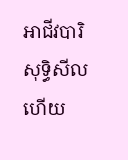អាជីវបារិសុទ្ធិសីល ហើយ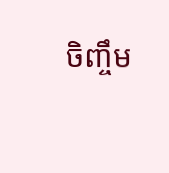ចិញ្ចឹម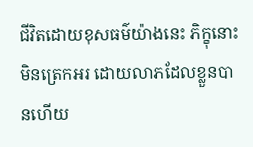ជីវិតដោយខុសធម៌យ៉ាងនេះ ភិក្ខុនោះមិនត្រេកអរ ដោយលាភដែលខ្លួនបានហើយ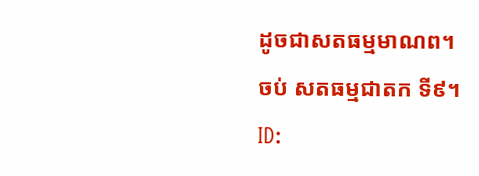ដូចជាសតធម្មមាណព។
ចប់ សតធម្មជាតក ទី៩។
ID: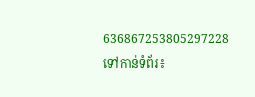636867253805297228
ទៅកាន់ទំព័រ៖